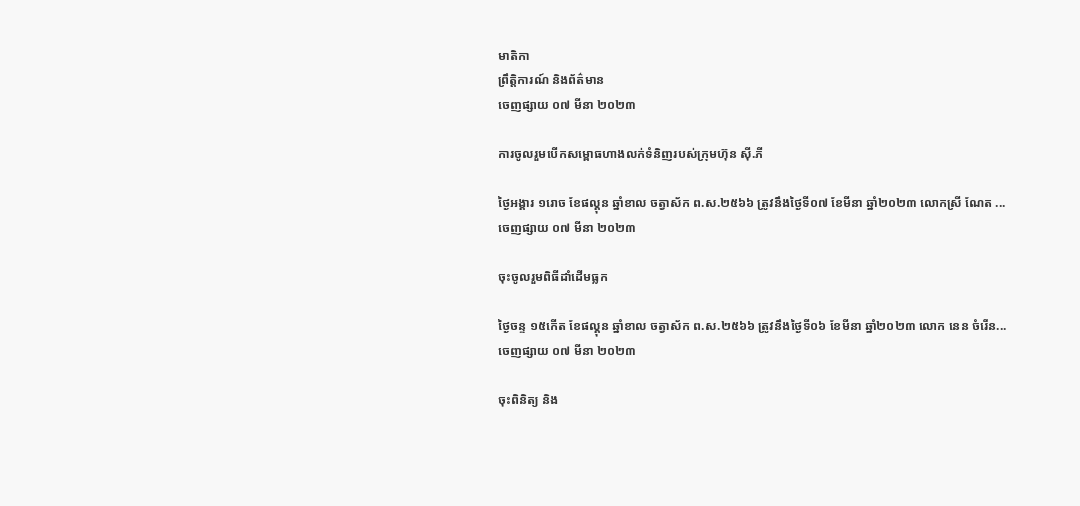មាតិកា
ព្រឹត្តិការណ៍ និងព័ត៌មាន
ចេញផ្សាយ ០៧ មីនា ២០២៣

ការចូលរួមបើកសម្ពោធហាងលក់ទំនិញរបស់ក្រុមហ៊ុន ស៊ី.ភី

ថ្ងៃអង្គារ ១រោច ខែផល្គុន ឆ្នាំខាល ចត្វាស័ក ព.ស.២៥៦៦ ត្រូវនឹងថ្ងៃទី០៧ ខែមីនា ឆ្នាំ២០២៣ លោកស្រី ណែត ...
ចេញផ្សាយ ០៧ មីនា ២០២៣

ចុះចូលរួមពិធីដាំដើមធ្លក

ថ្ងៃចន្ទ ១៥កើត ខែផល្គុន ឆ្នាំខាល ចត្វាស័ក ព.ស.២៥៦៦ ត្រូវនឹងថ្ងៃទី០៦ ខែមីនា ឆ្នាំ២០២៣ លោក នេន ចំរើន...
ចេញផ្សាយ ០៧ មីនា ២០២៣

ចុះពិនិត្យ និង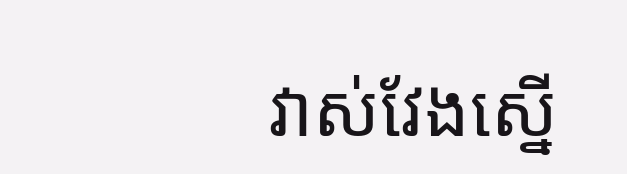វាស់វែងស្នើ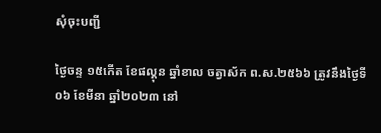សុំចុះបញ្ជី

ថ្ងៃចន្ទ ១៥កើត ខែផល្គុន ឆ្នាំខាល ចត្វាស័ក ព.ស.២៥៦៦ ត្រូវនឹងថ្ងៃទី០៦ ខែមីនា ឆ្នាំ២០២៣ នៅ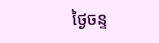ថ្ងៃចន្ទ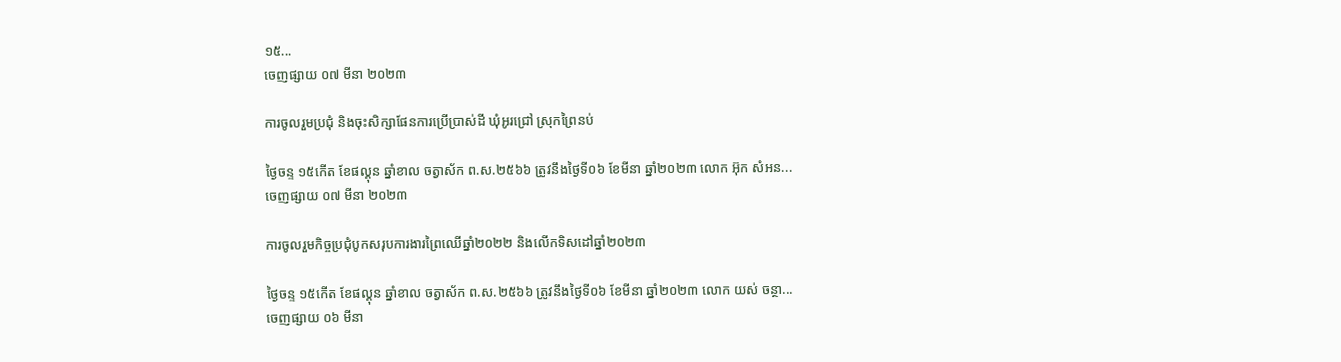១៥...
ចេញផ្សាយ ០៧ មីនា ២០២៣

ការចូលរួមប្រជុំ និងចុះសិក្សាផែនការប្រើប្រាស់ដី ឃុំអូរជ្រៅ ស្រុកព្រៃនប់

ថ្ងៃចន្ទ ១៥កើត ខែផល្គុន ឆ្នាំខាល ចត្វាស័ក ព.ស.២៥៦៦ ត្រូវនឹងថ្ងៃទី០៦ ខែមីនា ឆ្នាំ២០២៣ លោក អ៊ុក សំអន...
ចេញផ្សាយ ០៧ មីនា ២០២៣

ការចូលរួមកិច្ចប្រជុំបូកសរុបការងារព្រៃឈើឆ្នាំ២០២២ និងលើកទិសដៅឆ្នាំ២០២៣

ថ្ងៃចន្ទ ១៥កើត ខែផល្គុន ឆ្នាំខាល ចត្វាស័ក ព.ស.២៥៦៦ ត្រូវនឹងថ្ងៃទី០៦ ខែមីនា ឆ្នាំ២០២៣ លោក យស់ ចន្ថា...
ចេញផ្សាយ ០៦ មីនា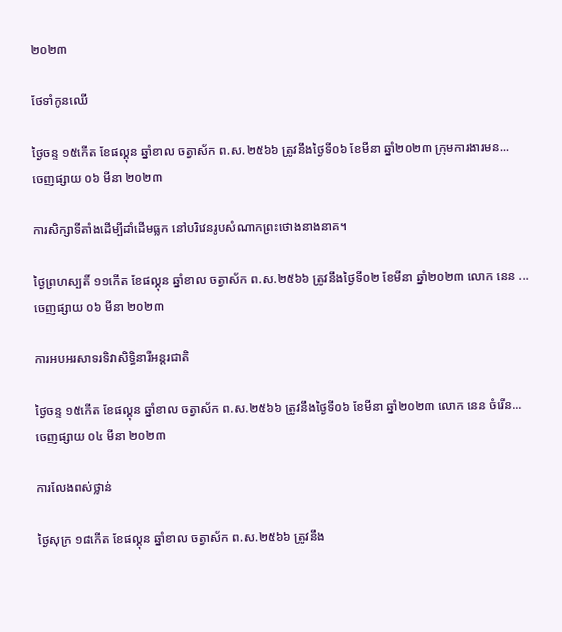២០២៣

ថែទាំកូនឈើ

ថ្ងៃចន្ទ ១៥កើត ខែផល្គុន ឆ្នាំខាល ចត្វាស័ក ព.ស.២៥៦៦ ត្រូវនឹងថ្ងៃទី០៦ ខែមីនា ឆ្នាំ២០២៣ ក្រុមការងារមន...
ចេញផ្សាយ ០៦ មីនា ២០២៣

ការសិក្សាទីតាំងដើម្បីដាំដើមធ្លក នៅបរិវេនរូបសំណាកព្រះថោងនាងនាគ។

ថ្ងៃព្រហស្បតិ៍ ១១កើត ខែផល្គុន ឆ្នាំខាល ចត្វាស័ក ព.ស.២៥៦៦ ត្រូវនឹងថ្ងៃទី០២ ខែមីនា ឆ្នាំ២០២៣ លោក នេន ...
ចេញផ្សាយ ០៦ មីនា ២០២៣

ការអបអរសាទរទិវាសិទ្ធិនារីអន្តរជាតិ

ថ្ងៃចន្ទ ១៥កើត ខែផល្គុន ឆ្នាំខាល ចត្វាស័ក ព.ស.២៥៦៦ ត្រូវនឹងថ្ងៃទី០៦ ខែមីនា ឆ្នាំ២០២៣ លោក នេន ចំរើន...
ចេញផ្សាយ ០៤ មីនា ២០២៣

ការលែងពស់ថ្លាន់

ថ្ងៃសុក្រ ១៨កើត ខែផល្គុន ឆ្នាំខាល ចត្វាស័ក ព.ស.២៥៦៦ ត្រូវនឹង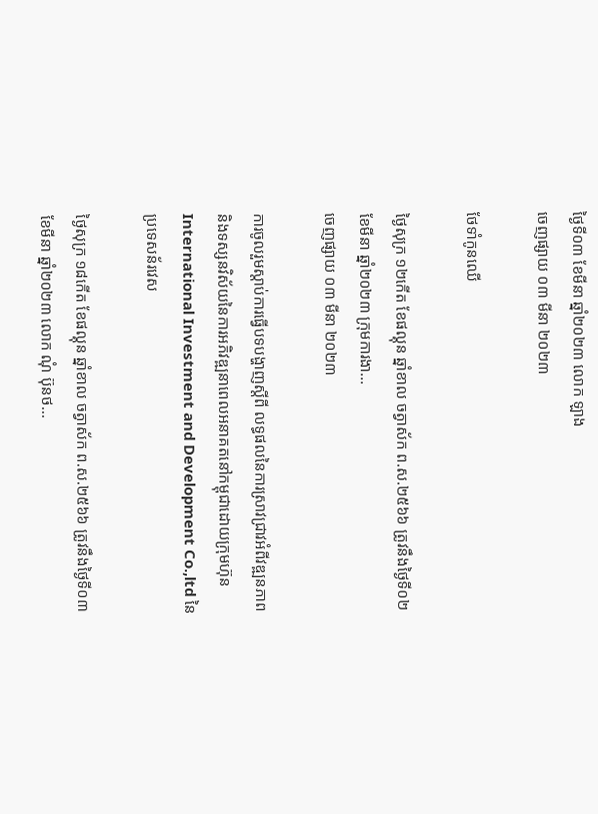ថ្ងៃទី០៣ ខែមីនា ឆ្នាំ២០២៣ លោក ឡាង
ចេញផ្សាយ ០៣ មីនា ២០២៣

ថែទាំកូនឈើ

ថ្ងៃសុក្រ ១២កើត ខែផល្គុន ឆ្នាំខាល ចត្វាស័ក ព.ស.២៥៦៦ ត្រូវនឹងថ្ងៃទី០២ ខែមីនា ឆ្នាំ២០២៣ ក្រុមការងា...
ចេញផ្សាយ ០៣ មីនា ២០២៣

ការចូលរួមស្តាប់ការធ្វើបទបង្ហាញស្តីពី លទ្ធផលនៃការស្រាវជ្រាវអំពីវឌ្ឍនភាព និងទស្សនវិស័យនៃការអភិវឌ្ឍនាពេលអនាគតនៅកម្ពុជាដោយក្រុមហ៊ុន International Investment and Development Co.,ltd នៃប្រទេសន័រវេស

ថ្ងៃសុក្រ ១៨កើត ខែផល្គុន ឆ្នាំខាល ចត្វាស័ក ព.ស.២៥៦៦ ត្រូវនឹងថ្ងៃទី០៣ ខែមីនា ឆ្នាំ២០២៣ លោក ណុំ ប៊ុនថ...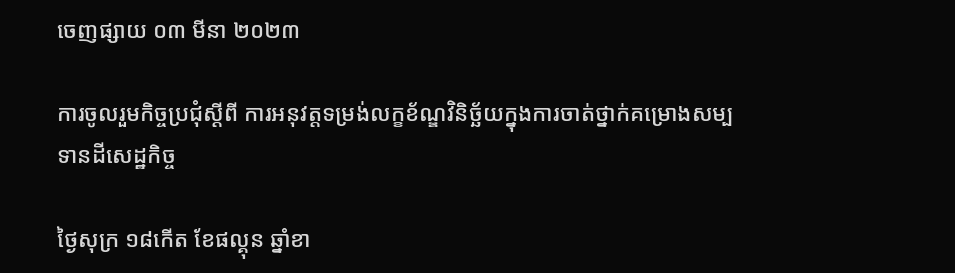ចេញផ្សាយ ០៣ មីនា ២០២៣

ការចូលរួមកិច្ចប្រជុំស្ដីពី ការអនុវត្តទម្រង់លក្ខខ័ណ្ឌវិនិច្ឆ័យក្នុងការចាត់ថ្នាក់គម្រោងសម្បទានដីសេដ្ឋកិច្ច

ថ្ងៃសុក្រ ១៨កើត ខែផល្គុន ឆ្នាំខា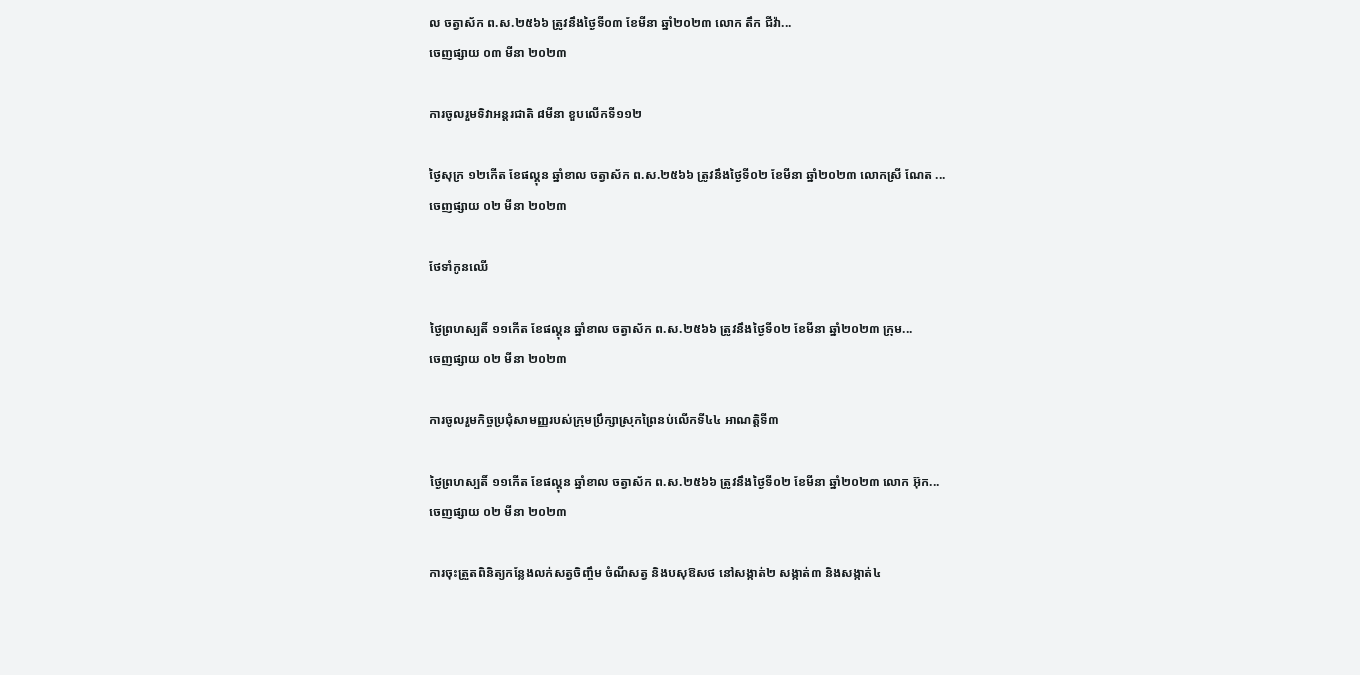ល ចត្វាស័ក ព.ស.២៥៦៦ ត្រូវនឹងថ្ងៃទី០៣ ខែមីនា ឆ្នាំ២០២៣ លោក តឹក ជីវ៉ា...
ចេញផ្សាយ ០៣ មីនា ២០២៣

ការចូលរួមទិវាអន្តរជាតិ ៨មីនា ខួបលើកទី១១២

ថ្ងៃសុក្រ ១២កើត ខែផល្គុន ឆ្នាំខាល ចត្វាស័ក ព.ស.២៥៦៦ ត្រូវនឹងថ្ងៃទី០២ ខែមីនា ឆ្នាំ២០២៣ លោកស្រី ណែត ...
ចេញផ្សាយ ០២ មីនា ២០២៣

ថែទាំកូនឈើ

ថ្ងៃព្រហស្បតិ៍ ១១កើត ខែផល្គុន ឆ្នាំខាល ចត្វាស័ក ព.ស.២៥៦៦ ត្រូវនឹងថ្ងៃទី០២ ខែមីនា ឆ្នាំ២០២៣ ក្រុម...
ចេញផ្សាយ ០២ មីនា ២០២៣

ការចូលរួមកិច្ចប្រជុំសាមញ្ញរបស់ក្រុមប្រឹក្សាស្រុកព្រៃនប់លេីកទី៤៤ អាណត្តិទី៣

ថ្ងៃព្រហស្បតិ៍ ១១កើត ខែផល្គុន ឆ្នាំខាល ចត្វាស័ក ព.ស.២៥៦៦ ត្រូវនឹងថ្ងៃទី០២ ខែមីនា ឆ្នាំ២០២៣ លោក អ៊ុក...
ចេញផ្សាយ ០២ មីនា ២០២៣

ការចុះត្រួតពិនិត្យកន្លែងលក់សត្វចិញ្ចឹម ចំណីសត្វ និងបសុឱសថ នៅសង្កាត់២ សង្កាត់៣ និងសង្កាត់៤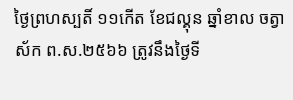ថ្ងៃព្រហស្បតិ៍ ១១កើត ខែជល្គុន ឆ្នាំខាល ចត្វាស័ក ព.ស.២៥៦៦ ត្រូវនឹងថ្ងៃទី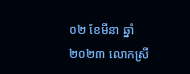០២ ខែមីនា ឆ្នាំ២០២៣ លោកស្រី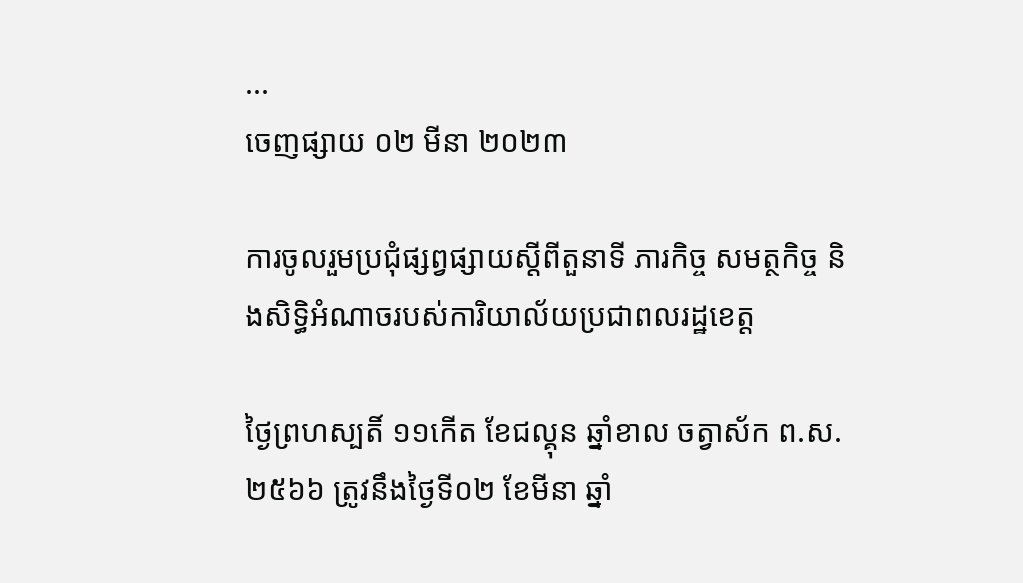...
ចេញផ្សាយ ០២ មីនា ២០២៣

ការចូលរួមប្រជុំផ្សព្វផ្សាយស្តីពីតួនាទី ភារកិច្ច សមត្ថកិច្ច និងសិទ្ធិអំណាចរបស់ការិយាល័យប្រជាពលរដ្ឋខេត្ត

ថ្ងៃព្រហស្បតិ៍ ១១កើត ខែជល្គុន ឆ្នាំខាល ចត្វាស័ក ព.ស.២៥៦៦ ត្រូវនឹងថ្ងៃទី០២ ខែមីនា ឆ្នាំ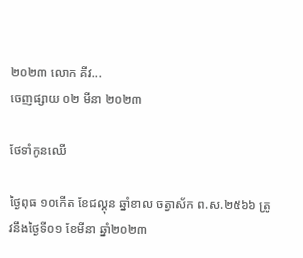២០២៣ លោក គីវ...
ចេញផ្សាយ ០២ មីនា ២០២៣

ថែទាំកូនឈើ

ថ្ងៃពុធ ១០កើត ខែជល្គុន ឆ្នាំខាល ចត្វាស័ក ព.ស.២៥៦៦ ត្រូវនឹងថ្ងៃទី០១ ខែមីនា ឆ្នាំ២០២៣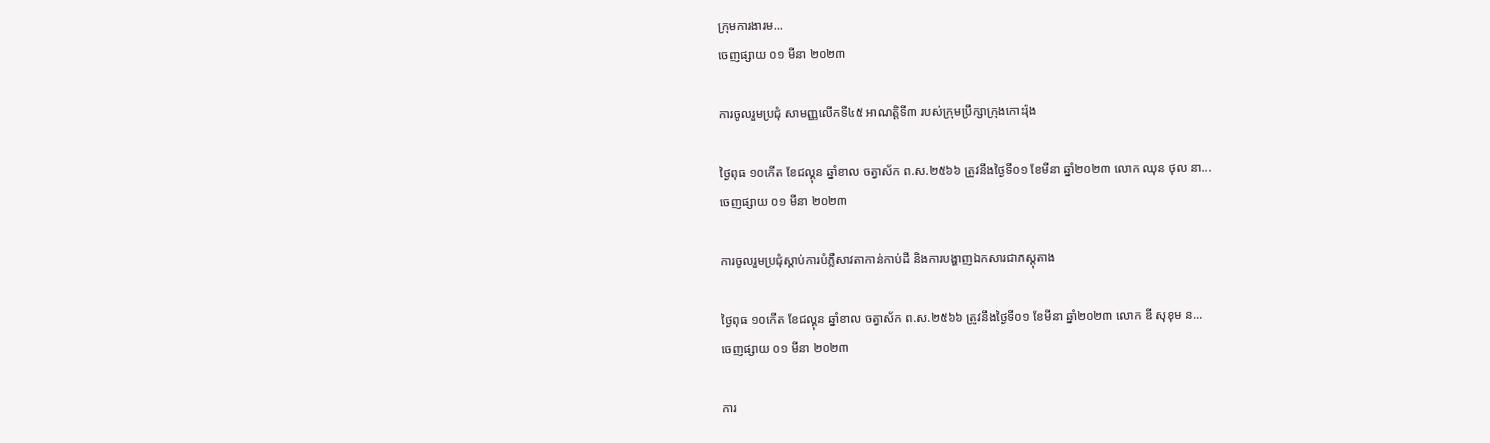ក្រុមការងារម...
ចេញផ្សាយ ០១ មីនា ២០២៣

ការចូលរួមប្រជុំ សាមញ្ញលើកទី៤៥ អាណត្តិទី៣ របស់ក្រុមប្រឹក្សាក្រុងកោះរ៉ុង

ថ្ងៃពុធ ១០កើត ខែជល្គុន ឆ្នាំខាល ចត្វាស័ក ព.ស.២៥៦៦ ត្រូវនឹងថ្ងៃទី០១ ខែមីនា ឆ្នាំ២០២៣ លោក ឈុន ថុល នា...
ចេញផ្សាយ ០១ មីនា ២០២៣

ការចូលរួមប្រជុំស្ដាប់ការបំភ្លឺសាវតាកាន់កាប់ដី និងការបង្ហាញឯកសារជាភស្តុតាង

ថ្ងៃពុធ ១០កើត ខែជល្គុន ឆ្នាំខាល ចត្វាស័ក ព.ស.២៥៦៦ ត្រូវនឹងថ្ងៃទី០១ ខែមីនា ឆ្នាំ២០២៣ លោក ឌី សុខុម ន...
ចេញផ្សាយ ០១ មីនា ២០២៣

ការ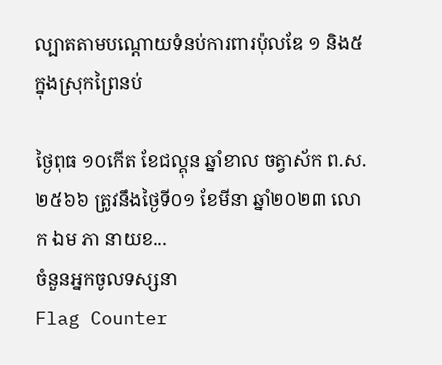ល្បាតតាមបណ្ដោយទំនប់ការពារប៉ុលឌែ ១ និង៥ ក្នុងស្រុកព្រៃនប់

ថ្ងៃពុធ ១០កើត ខែជល្គុន ឆ្នាំខាល ចត្វាស័ក ព.ស.២៥៦៦ ត្រូវនឹងថ្ងៃទី០១ ខែមីនា ឆ្នាំ២០២៣ លោក ឯម ភា នាយខ...
ចំនួនអ្នកចូលទស្សនា
Flag Counter